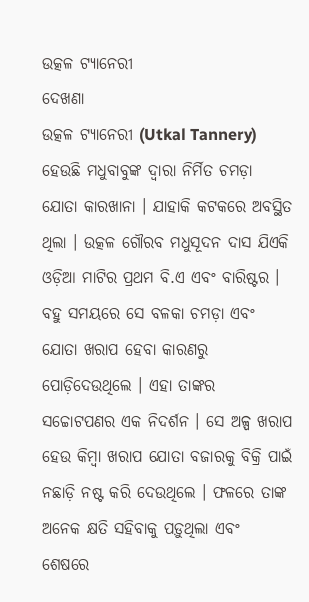ଉତ୍କଳ ଟ୍ୟାନେରୀ
ଦେଖଣା
ଉତ୍କଳ ଟ୍ୟାନେରୀ (Utkal Tannery) ହେଉଛି ମଧୁବାବୁଙ୍କ ଦ୍ବାରା ନିର୍ମିତ ଚମଡ଼ା ଯୋତା କାରଖାନା । ଯାହାକି କଟକରେ ଅବସ୍ଥିତ ଥିଲା । ଉତ୍କଳ ଗୌରବ ମଧୁସୂଦନ ଦାସ ଯିଏକି ଓଡ଼ିଆ ମାଟିର ପ୍ରଥମ ବି.ଏ ଏବଂ ବାରିଷ୍ଟର । ବହୁ ସମୟରେ ସେ ବଳକା ଚମଡ଼ା ଏବଂ ଯୋତା ଖରାପ ହେବା କାରଣରୁ ପୋଡ଼ିଦେଉଥିଲେ । ଏହା ତାଙ୍କର ସଚ୍ଚୋଟପଣର ଏକ ନିଦର୍ଶନ । ସେ ଅଳ୍ପ ଖରାପ ହେଉ କିମ୍ବା ଖରାପ ଯୋତା ବଜାରକୁ ବିକ୍ରି ପାଇଁ ନଛାଡ଼ି ନଷ୍ଟ କରି ଦେଉଥିଲେ । ଫଳରେ ତାଙ୍କ ଅନେକ କ୍ଷତି ସହିବାକୁ ପଡ଼ୁଥିଲା ଏବଂ ଶେଷରେ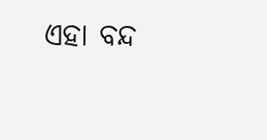ଏହା ବନ୍ଦ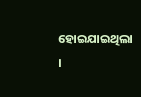ହୋଇଯାଇଥିଲା ।